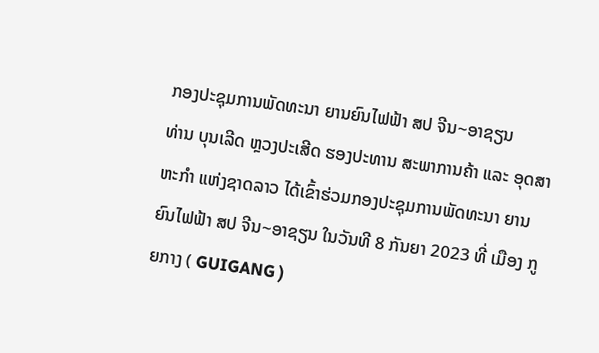ກອງປະຊຸມການພັດທະນາ ຍານຍົນໄຟຟ້າ ສປ ຈີນ~ອາຊຽນ
ທ່ານ ບຸນເລີດ ຫຼວງປະເສີດ ຮອງປະທານ ສະພາການຄ້າ ແລະ ອຸດສາຫະກຳ ແຫ່ງຊາດລາວ ໄດ້ເຂົ້າຮ່ວມກອງປະຊຸມການພັດທະນາ ຍານຍົນໄຟຟ້າ ສປ ຈີນ~ອາຊຽນ ໃນວັນທີ 8 ກັນຍາ 2023 ທີ່ ເມືອງ ກູຍກາງ ( GUIGANG )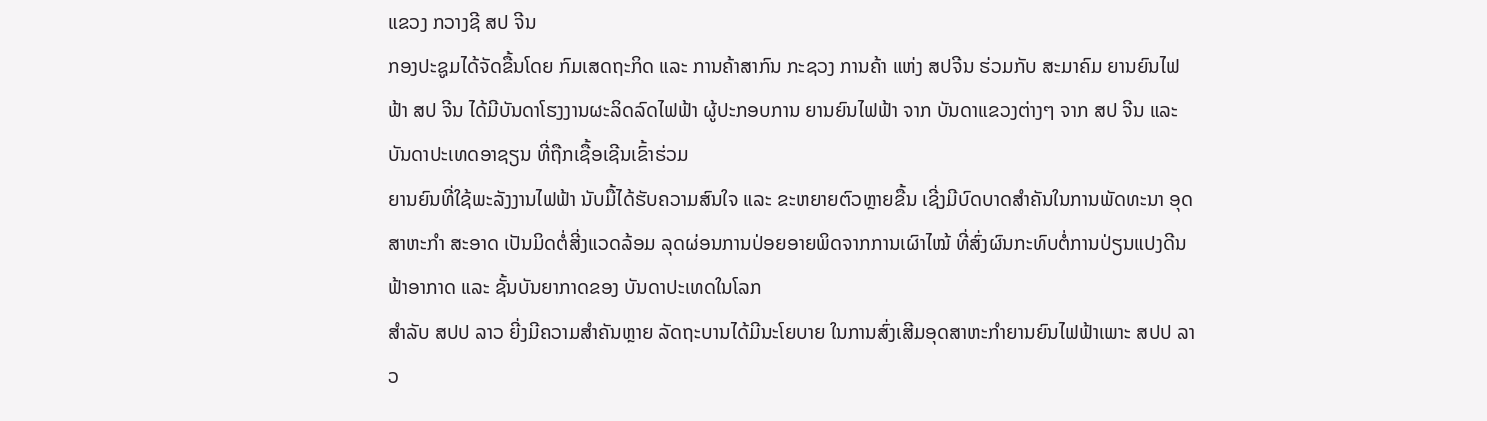ແຂວງ ກວາງຊີ ສປ ຈີນ
ກອງປະຊູມໄດ້ຈັດຂື້ນໂດຍ ກົມເສດຖະກິດ ແລະ ການຄ້າສາກົນ ກະຊວງ ການຄ້າ ແຫ່ງ ສປຈີນ ຮ່ວມກັບ ສະມາຄົມ ຍານຍົນໄຟຟ້າ ສປ ຈີນ ໄດ້ມີບັນດາໂຮງງານຜະລິດລົດໄຟຟ້າ ຜູ້ປະກອບການ ຍານຍົນໄຟຟ້າ ຈາກ ບັນດາແຂວງຕ່າງໆ ຈາກ ສປ ຈີນ ແລະ ບັນດາປະເທດອາຊຽນ ທີ່ຖືກເຊື້ອເຊີນເຂົ້າຮ່ວມ
ຍານຍົນທີ່ໃຊ້ພະລັງງານໄຟຟ້າ ນັບມື້ໄດ້ຮັບຄວາມສົນໃຈ ແລະ ຂະຫຍາຍຕົວຫຼາຍຂື້ນ ເຊີ່ງມີບົດບາດສຳຄັນໃນການພັດທະນາ ອຸດສາຫະກຳ ສະອາດ ເປັນມິດຕໍ່ສີ່ງແວດລ້ອມ ລຸດຜ່ອນການປ່ອຍອາຍພິດຈາກການເຜົາໄໝ້ ທີ່ສົ່ງຜົນກະທົບຕໍ່ການປ່ຽນແປງດີນຟ້າອາກາດ ແລະ ຊັ້ນບັນຍາກາດຂອງ ບັນດາປະເທດໃນໂລກ
ສຳລັບ ສປປ ລາວ ຍີ່ງມີຄວາມສຳຄັນຫຼາຍ ລັດຖະບານໄດ້ມີນະໂຍບາຍ ໃນການສົ່ງເສີມອຸດສາຫະກຳຍານຍົນໄຟຟ້າເພາະ ສປປ ລາວ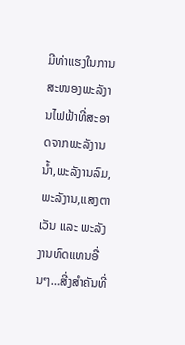ມີທ່າແຮງໃນການສະໜອງພະລັງານໄຟຟ້າທີ່ສະອາດຈາກພະລັງານນ້ຳ,ພະລັງານລົມ,ພະລັງານ,ແສງຕາເວັນ ແລະ ພະລັງງານທົດແທນອື່ນໆ…ສີ່ງສຳຄັນທີ່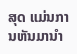ສຸດ ແມ່ນການຫັນມານຳ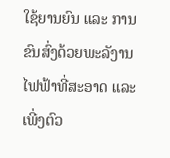ໃຊ້ຍານຍົນ ແລະ ການຂົນສົ່ງດ້ວຍພະລັງານໄຟຟ້າທີ່ສະອາດ ແລະ ເພີ່ງຕົວ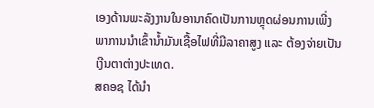ເອງດ້ານພະລັງງານໃນອານາຄົດເປັນການຫຼຸດຜ່ອນການເພີ່ງພາການນຳເຂົ້ານ້ຳມັນເຊື້ອໄຟທີ່ມີລາຄາສູງ ແລະ ຕ້ອງຈ່າຍເປັນເງີນຕາຕ່າງປະເທດ.
ສຄອຊ ໄດ້ນຳ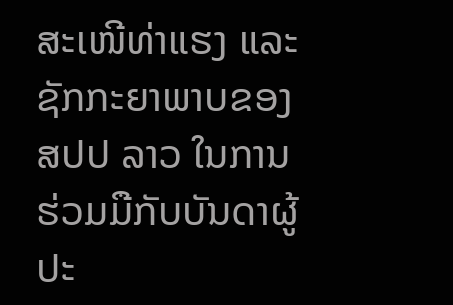ສະເໜີທ່າແຮງ ແລະ ຊັກກະຍາພາບຂອງ ສປປ ລາວ ໃນການຮ່ວມມືກັບບັນດາຜູ້ປະ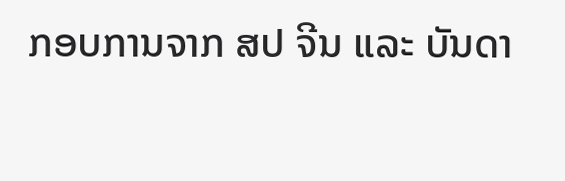ກອບການຈາກ ສປ ຈີນ ແລະ ບັນດາ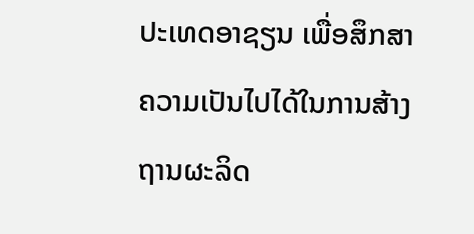ປະເທດອາຊຽນ ເພື່ອສຶກສາຄວາມເປັນໄປໄດ້ໃນການສ້າງຖານຜະລິດ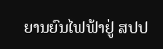ຍານຍົນໄຟຟ້າຢູ່ ສປປ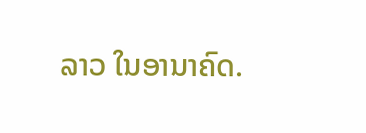ລາວ ໃນອານາຄົດ.